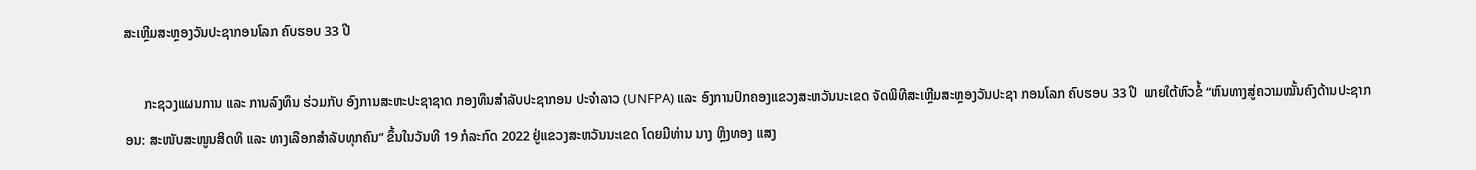ສະເຫຼີມສະຫຼອງວັນປະຊາກອນໂລກ ຄົບຮອບ 33 ປີ

      ກະຊວງແຜນການ ແລະ ການລົງທຶນ ຮ່ວມກັບ ອົງການສະຫະປະຊາຊາດ ກອງທຶນສຳລັບປະຊາກອນ ປະຈຳລາວ (UNFPA) ແລະ ອົງການປົກຄອງແຂວງສະຫວັນນະເຂດ ຈັດພິທີສະເຫຼີມສະຫຼອງວັນປະຊາ ກອນໂລກ ຄົບຮອບ 33 ປີ  ພາຍໃຕ້ຫົວຂໍ້ “ຫົນທາງສູ່ຄວາມໝັ້ນຄົງດ້ານປະຊາກອນ: ສະໜັບສະໜູນສິດທິ ແລະ ທາງເລືອກສຳລັບທຸກຄົນ” ຂຶ້ນໃນວັນທີ 19 ກໍລະກົດ 2022 ຢູ່ແຂວງສະຫວັນນະເຂດ ໂດຍມີທ່ານ ນາງ ຫຼິງທອງ ແສງ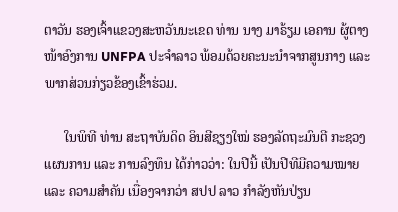ຕາວັນ ຮອງເຈົ້າແຂວງສະຫວັນນະເຂດ ທ່ານ ນາງ ມາຣ້ຽມ ເອຄານ ຜູ້ຕາງໜ້າອົງການ UNFPA ປະຈຳລາວ ພ້ອມດ້ວຍຄະນະນຳຈາກສູນກາງ ແລະ ພາກສ່ວນກ່ຽວຂ້ອງເຂົ້າຮ່ວມ.

      ໃນພິທີ ທ່ານ ສະຖາບັນດິດ ອິນສີຊຽງໃໝ່ ຮອງລັດຖະມົນຕີ ກະຊວງແຜນການ ແລະ ການລົງທຶນ ໄດ້ກ່າວວ່າ: ໃນປີນີ້ ເປັນປີທີມີຄວາມໝາຍ ແລະ ຄວາມສໍາຄັນ ເນື່ອງຈາກວ່າ ສປປ ລາວ ກໍາລັງຫັນປ່ຽນ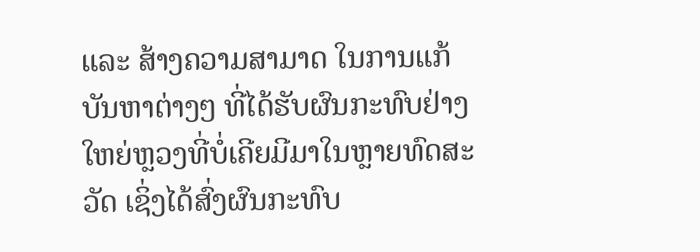ແລະ ສ້າງຄວາມສາມາດ ໃນການແກ້ບັນຫາຕ່າງໆ ທີ່ໄດ້ຮັບຜົນກະທົບຢ່າງໃຫຍ່ຫຼວງທີ່ບໍ່ເຄີຍມີມາໃນຫຼາຍທົດສະວັດ ເຊິ່ງໄດ້ສົ່ງຜົນກະທົບ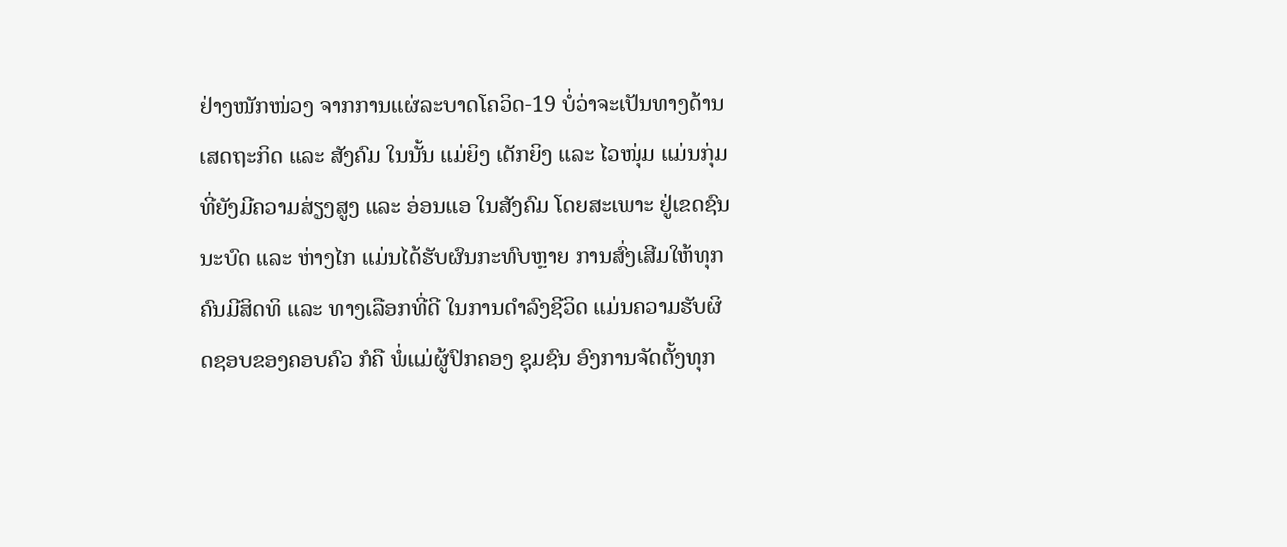ຢ່າງໜັກໜ່ວງ ຈາກການແຜ່ລະບາດໂຄວິດ-19 ບໍ່ວ່າຈະເປັນທາງດ້ານເສດຖະກິດ ແລະ ສັງຄົມ ໃນນັ້ນ ແມ່ຍິງ ເດັກຍິງ ແລະ ໄວໜຸ່ມ ແມ່ນກຸ່ມທີ່ຍັງມີຄວາມສ່ຽງສູງ ແລະ ອ່ອນແອ ໃນສັງຄົມ ໂດຍສະເພາະ ຢູ່ເຂດຊົນນະບົດ ແລະ ຫ່າງໄກ ແມ່ນໄດ້ຮັບຜົນກະທົບຫຼາຍ ການສົ່ງເສີມໃຫ້ທຸກຄົນມີສິດທິ ແລະ ທາງເລືອກທີ່ດີ ໃນການດຳລົງຊີວິດ ແມ່ນຄວາມຮັບຜິດຊອບຂອງຄອບຄົວ ກໍຄື ພໍ່ແມ່ຜູ້ປົກຄອງ ຊຸມຊົນ ອົງການຈັດຕັ້ງທຸກ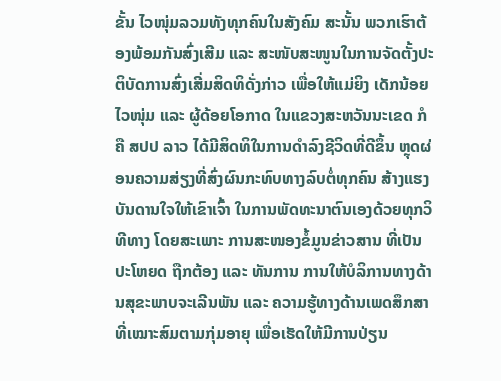ຂັ້ນ ໄວໜຸ່ມລວມທັງທຸກຄົນໃນສັງຄົມ ສະນັ້ນ ພວກເຮົາຕ້ອງພ້ອມກັນສົ່ງເສີມ ແລະ ສະໜັບສະໜູນໃນການຈັດຕັ້ງປະຕິບັດການສົ່ງເສີ່ມສິດທິດັ່ງກ່າວ ເພື່ອໃຫ້ແມ່ຍິງ ເດັກນ້ອຍ ໄວໜຸ່ມ ແລະ ຜູ້ດ້ອຍໂອກາດ ໃນແຂວງສະຫວັນນະເຂດ ກໍຄື ສປປ ລາວ ໄດ້ມີສິດທິໃນການດໍາລົງຊີວິດທີ່ດີຂຶ້ນ ຫຼຸດຜ່ອນຄວາມສ່ຽງທີ່ສົ່ງຜົນກະທົບທາງລົບຕໍ່ທຸກຄົນ ສ້າງແຮງບັນດານໃຈໃຫ້ເຂົາເຈົ້າ ໃນການພັດທະນາຕົນເອງດ້ວຍທຸກວິທີທາງ ໂດຍສະເພາະ ການສະໜອງຂໍ້ມູນຂ່າວສານ ທີ່ເປັນປະໂຫຍດ ຖືກຕ້ອງ ແລະ ທັນການ ການໃຫ້ບໍລິການທາງດ້ານສຸຂະພາບຈະເລີນພັນ ແລະ ຄວາມຮູ້ທາງດ້ານເພດສຶກສາທີ່ເໝາະສົມຕາມກຸ່ມອາຍຸ ເພື່ອເຮັດໃຫ້ມີການປ່ຽນ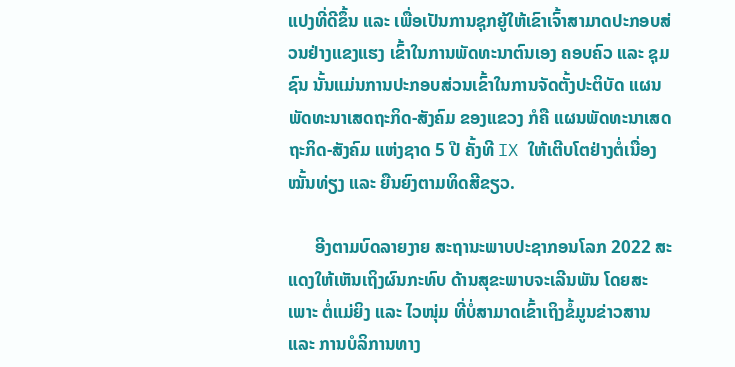ແປງທີ່ດີຂຶ້ນ ແລະ ເພື່ອເປັນການຊຸກຍູ້ໃຫ້ເຂົາເຈົ້າສາມາດປະກອບສ່ວນຢ່າງແຂງແຮງ ເຂົ້າໃນການພັດທະນາຕົນເອງ ຄອບຄົວ ແລະ ຊຸມຊົນ ນັ້ນແມ່ນການປະກອບສ່ວນເຂົ້າໃນການຈັດຕັ້ງປະຕິບັດ ແຜນພັດທະນາເສດຖະກິດ-ສັງຄົມ ຂອງແຂວງ ກໍຄື ແຜນພັດທະນາເສດຖະກິດ-ສັງຄົມ ແຫ່ງຊາດ 5 ປີ ຄັ້ງທີ IX ໃຫ້ເຕີບໂຕຢ່າງຕໍ່ເນື່ອງ ໝັ້ນທ່ຽງ ແລະ ຍືນຍົງຕາມທິດສີຂຽວ.

      ອີງຕາມບົດລາຍງາຍ ສະຖານະພາບປະຊາກອນໂລກ 2022 ສະແດງໃຫ້ເຫັນເຖິງຜົນກະທົບ ດ້ານສຸຂະພາບຈະເລີນພັນ ໂດຍສະເພາະ ຕໍ່ແມ່ຍິງ ແລະ ໄວໜຸ່ມ ທີ່ບໍ່ສາມາດເຂົ້າເຖິງຂໍ້ມູນຂ່າວສານ ແລະ ການບໍລິການທາງ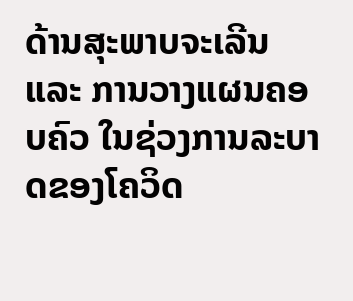ດ້ານສຸະພາບຈະເລີນ ແລະ ການວາງແຜນຄອບຄົວ ໃນຊ່ວງການລະບາດຂອງໂຄວິດ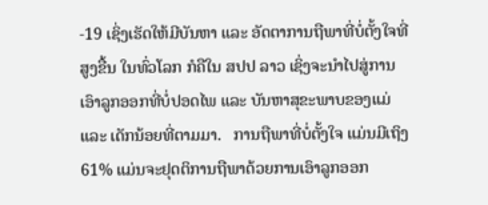-19 ເຊິ່ງເຮັດໃຫ້ມີບັນຫາ ແລະ ອັດຕາການຖືພາທີ່ບໍ່ຕັ້ງໃຈທີ່ສູງຂື້ນ ໃນທົ່ວໂລກ ກໍຄືໃນ ສປປ ລາວ ເຊິ່ງຈະນຳໄປສູ່ການເອົາລູກອອກທີ່ບໍ່ປອດໄພ ແລະ ບັນຫາສຸຂະພາບຂອງແມ່ ແລະ ເດັກນ້ອຍທີ່ຕາມມາ.   ການຖືພາທີ່ບໍ່ຕັ້ງໃຈ ແມ່ນມີເຖິງ 61% ແມ່ນຈະຢຸດຕິການຖືພາດ້ວຍການເອົາລູກອອກ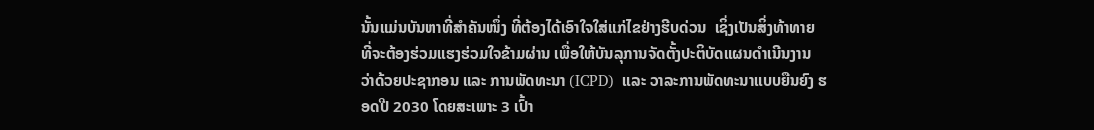ນັ້ນແມ່ນບັນຫາທີ່ສຳຄັນໜຶ່ງ ທີ່ຕ້ອງໄດ້ເອົາໃຈໃສ່ແກ່ໄຂຢ່າງຮີບດ່ວນ  ເຊິ່ງເປັນສິ່ງທ້າທາຍ ທີ່ຈະຕ້ອງຮ່ວມແຮງຮ່ວມໃຈຂ້າມຜ່ານ ເພື່ອໃຫ້ບັນລຸການຈັດຕັ້ງປະຕິບັດແຜນດໍາເນີນງານ ວ່າດ້ວຍປະຊາກອນ ແລະ ການພັດທະນາ (ICPD)  ແລະ ວາລະການພັດທະນາແບບຍືນຍົງ ຮອດປີ 2030 ໂດຍສະເພາະ 3 ເປົ້າ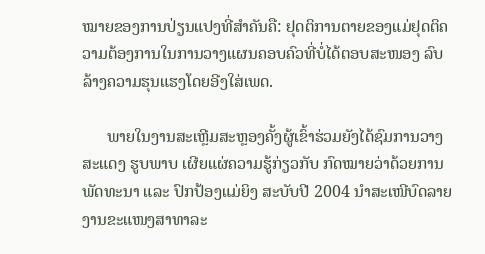ໝາຍຂອງການປ່ຽນແປງທີ່ສຳຄັນຄື: ຢຸດຕິການຕາຍຂອງແມ່ຢຸດຕິຄວາມຕ້ອງການໃນການວາງແຜນຄອບຄົວທີ່ບໍ່ໄດ້ຕອບສະໜອງ ລົບລ້າງຄວາມຮຸນແຮງໂດຍອີງໃສ່ເພດ.

      ພາຍໃນງານສະເຫຼີມສະຫຼອງຄັ້ງຜູ້ເຂົ້າຮ່ວມຍັງໄດ້ຊົມການວາງສະແດງ ຮູບພາບ ເຜີຍແຜ່ຄວາມຮູ້ກ່ຽວກັບ ກົດໝາຍວ່າດ້ວຍການພັດທະນາ ແລະ ປົກປ້ອງແມ່ຍິງ ສະບັບປີ 2004 ນຳສະເໜີບົດລາຍງານຂະແໜງສາທາລະ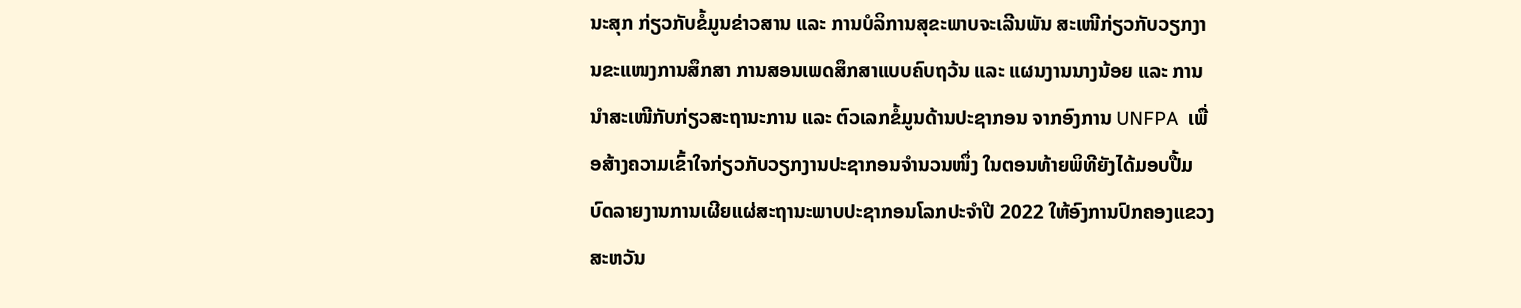ນະສຸກ ກ່ຽວກັບຂໍ້ມູນຂ່າວສານ ແລະ ການບໍລິການສຸຂະພາບຈະເລີນພັນ ສະເໜີກ່ຽວກັບວຽກງານຂະແໜງການສຶກສາ ການສອນເພດສຶກສາແບບຄົບຖວ້ນ ແລະ ແຜນງານນາງນ້ອຍ ແລະ ການນຳສະເໜີກັບກ່ຽວສະຖານະການ ແລະ ຕົວເລກຂໍ້ມູນດ້ານປະຊາກອນ ຈາກອົງການ UNFPA  ເພື່ອສ້າງຄວາມເຂົ້າໃຈກ່ຽວກັບວຽກງານປະຊາກອນຈຳນວນໜຶ່ງ ໃນຕອນທ້າຍພິທີຍັງໄດ້ມອບປື້ມບົດລາຍງານການເຜີຍແຜ່ສະຖານະພາບປະຊາກອນໂລກປະຈຳປີ 2022 ໃຫ້ອົງການປົກຄອງແຂວງສະຫວັນ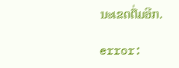ນະເຂດຕື່ມອີກ.

error: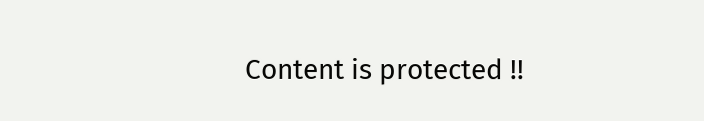Content is protected !!